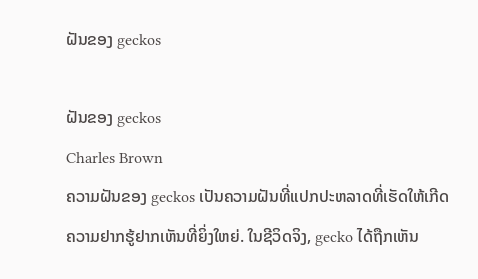ຝັນຂອງ geckos

ຝັນຂອງ geckos
Charles Brown
ຄວາມຝັນຂອງ geckos ເປັນຄວາມຝັນທີ່ແປກປະຫລາດທີ່ເຮັດໃຫ້ເກີດຄວາມຢາກຮູ້ຢາກເຫັນທີ່ຍິ່ງໃຫຍ່. ໃນຊີວິດຈິງ, gecko ໄດ້ຖືກເຫັນ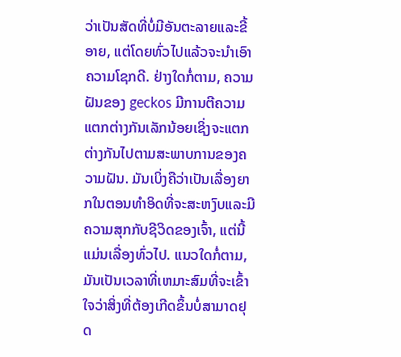ວ່າເປັນສັດທີ່ບໍ່ມີອັນຕະລາຍແລະຂີ້ອາຍ, ແຕ່ໂດຍທົ່ວໄປແລ້ວຈະນໍາເອົາຄວາມໂຊກດີ. ຢ່າງໃດກໍ່ຕາມ, ຄວາມຝັນຂອງ geckos ມີການຕີຄວາມແຕກຕ່າງກັນເລັກນ້ອຍເຊິ່ງຈະແຕກຕ່າງກັນໄປຕາມສະພາບການຂອງຄວາມຝັນ. ມັນເບິ່ງຄືວ່າເປັນເລື່ອງຍາກໃນຕອນທໍາອິດທີ່ຈະສະຫງົບແລະມີຄວາມສຸກກັບຊີວິດຂອງເຈົ້າ, ແຕ່ນີ້ແມ່ນເລື່ອງທົ່ວໄປ. ແນວໃດກໍ່ຕາມ, ມັນເປັນເວລາທີ່ເຫມາະສົມທີ່ຈະເຂົ້າໃຈວ່າສິ່ງທີ່ຕ້ອງເກີດຂຶ້ນບໍ່ສາມາດຢຸດ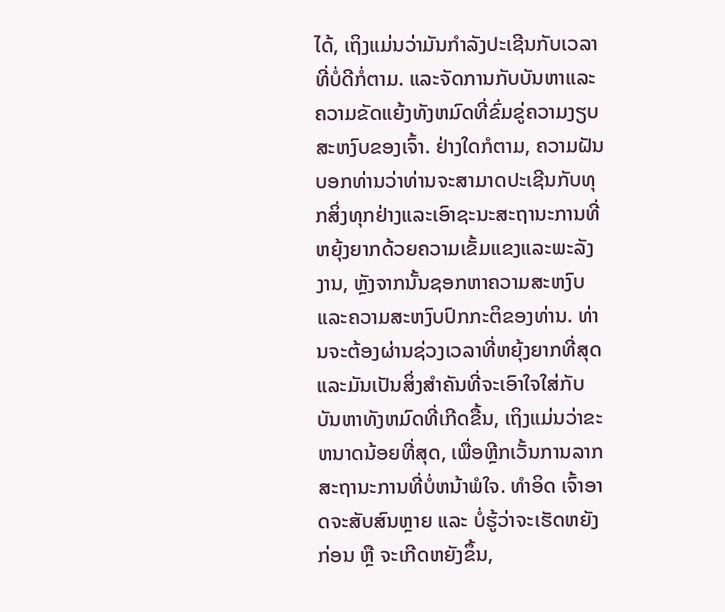ໄດ້, ເຖິງແມ່ນວ່າມັນກໍາລັງປະເຊີນກັບເວລາທີ່ບໍ່ດີກໍ່ຕາມ. ແລະຈັດການກັບບັນຫາແລະຄວາມຂັດແຍ້ງທັງຫມົດທີ່ຂົ່ມຂູ່ຄວາມງຽບສະຫງົບຂອງເຈົ້າ. ຢ່າງໃດກໍຕາມ, ຄວາມຝັນບອກທ່ານວ່າທ່ານຈະສາມາດປະເຊີນກັບທຸກສິ່ງທຸກຢ່າງແລະເອົາຊະນະສະຖານະການທີ່ຫຍຸ້ງຍາກດ້ວຍຄວາມເຂັ້ມແຂງແລະພະລັງງານ, ຫຼັງຈາກນັ້ນຊອກຫາຄວາມສະຫງົບແລະຄວາມສະຫງົບປົກກະຕິຂອງທ່ານ. ທ່ານຈະຕ້ອງຜ່ານຊ່ວງເວລາທີ່ຫຍຸ້ງຍາກທີ່ສຸດແລະມັນເປັນສິ່ງສໍາຄັນທີ່ຈະເອົາໃຈໃສ່ກັບບັນຫາທັງຫມົດທີ່ເກີດຂື້ນ, ເຖິງແມ່ນວ່າຂະຫນາດນ້ອຍທີ່ສຸດ, ເພື່ອຫຼີກເວັ້ນການລາກສະຖານະການທີ່ບໍ່ຫນ້າພໍໃຈ. ທຳອິດ ເຈົ້າອາດຈະສັບສົນຫຼາຍ ແລະ ບໍ່ຮູ້ວ່າຈະເຮັດຫຍັງກ່ອນ ຫຼື ຈະເກີດຫຍັງຂຶ້ນ,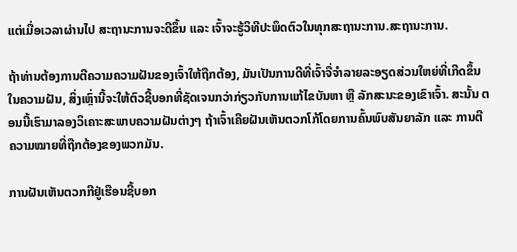ແຕ່ເມື່ອເວລາຜ່ານໄປ ສະຖານະການຈະດີຂຶ້ນ ແລະ ເຈົ້າຈະຮູ້ວິທີປະພຶດຕົວໃນທຸກສະຖານະການ.ສະຖານະການ.

ຖ້າທ່ານຕ້ອງການຕີຄວາມຄວາມຝັນຂອງເຈົ້າໃຫ້ຖືກຕ້ອງ, ມັນເປັນການດີທີ່ເຈົ້າຈື່ຈໍາລາຍລະອຽດສ່ວນໃຫຍ່ທີ່ເກີດຂຶ້ນໃນຄວາມຝັນ, ສິ່ງເຫຼົ່ານີ້ຈະໃຫ້ຕົວຊີ້ບອກທີ່ຊັດເຈນກວ່າກ່ຽວກັບການແກ້ໄຂບັນຫາ ຫຼື ລັກສະນະຂອງເຂົາເຈົ້າ. ສະນັ້ນ ຕອນນີ້ເຮົາມາລອງວິເຄາະສະພາບຄວາມຝັນຕ່າງໆ ຖ້າເຈົ້າເຄີຍຝັນເຫັນຕວກໂກ້ໂດຍການຄົ້ນພົບສັນຍາລັກ ແລະ ການຕີຄວາມໝາຍທີ່ຖືກຕ້ອງຂອງພວກມັນ.

ການຝັນເຫັນຕວກກີຢູ່ເຮືອນຊີ້ບອກ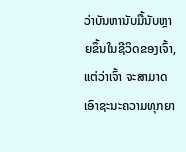ວ່າບັນຫານັບມື້ນັບຫຼາຍຂຶ້ນໃນຊີວິດຂອງເຈົ້າ, ແຕ່ວ່າເຈົ້າ ຈະສາມາດເອົາຊະນະຄວາມທຸກຍາ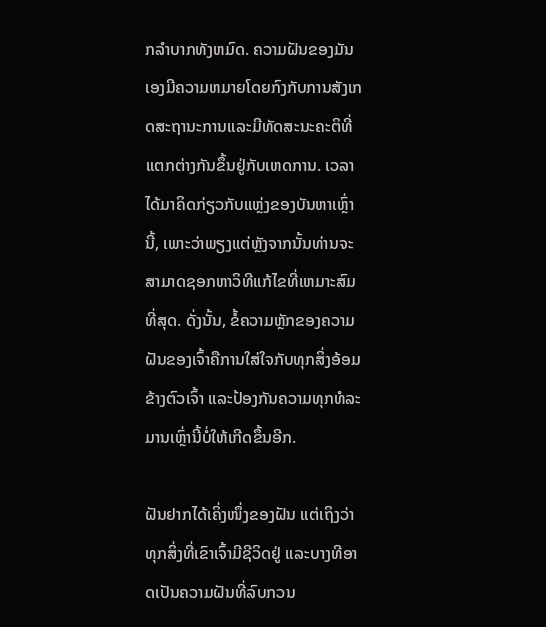ກລໍາບາກທັງຫມົດ. ຄວາມຝັນຂອງມັນເອງມີຄວາມຫມາຍໂດຍກົງກັບການສັງເກດສະຖານະການແລະມີທັດສະນະຄະຕິທີ່ແຕກຕ່າງກັນຂຶ້ນຢູ່ກັບເຫດການ. ເວລາໄດ້ມາຄິດກ່ຽວກັບແຫຼ່ງຂອງບັນຫາເຫຼົ່ານີ້, ເພາະວ່າພຽງແຕ່ຫຼັງຈາກນັ້ນທ່ານຈະສາມາດຊອກຫາວິທີແກ້ໄຂທີ່ເຫມາະສົມທີ່ສຸດ. ດັ່ງນັ້ນ, ຂໍ້ຄວາມຫຼັກຂອງຄວາມຝັນຂອງເຈົ້າຄືການໃສ່ໃຈກັບທຸກສິ່ງອ້ອມຂ້າງຕົວເຈົ້າ ແລະປ້ອງກັນຄວາມທຸກທໍລະມານເຫຼົ່ານີ້ບໍ່ໃຫ້ເກີດຂຶ້ນອີກ.

ຝັນຢາກໄດ້ເຄິ່ງໜຶ່ງຂອງຝັນ ແຕ່ເຖິງວ່າທຸກສິ່ງທີ່ເຂົາເຈົ້າມີຊີວິດຢູ່ ແລະບາງທີອາດເປັນຄວາມຝັນທີ່ລົບກວນ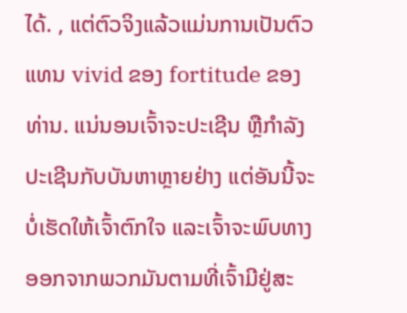ໄດ້. , ແຕ່ຕົວຈິງແລ້ວແມ່ນການເປັນຕົວແທນ vivid ຂອງ fortitude ຂອງທ່ານ. ແນ່ນອນເຈົ້າຈະປະເຊີນ ຫຼືກຳລັງປະເຊີນກັບບັນຫາຫຼາຍຢ່າງ ແຕ່ອັນນີ້ຈະບໍ່ເຮັດໃຫ້ເຈົ້າຕົກໃຈ ແລະເຈົ້າຈະພົບທາງອອກຈາກພວກມັນຕາມທີ່ເຈົ້າມີຢູ່ສະ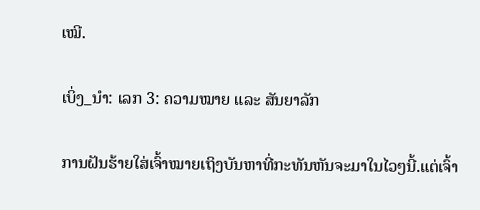ເໝີ.

ເບິ່ງ_ນຳ: ເລກ 3: ຄວາມໝາຍ ແລະ ສັນຍາລັກ

ການຝັນຮ້າຍໃສ່ເຈົ້າໝາຍເຖິງບັນຫາທີ່ກະທັນຫັນຈະມາໃນໄວໆນີ້.ແຕ່ເຈົ້າ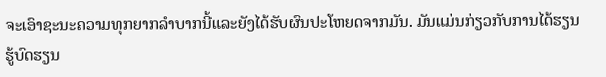ຈະເອົາຊະນະຄວາມທຸກຍາກລໍາບາກນີ້ແລະຍັງໄດ້ຮັບຜົນປະໂຫຍດຈາກມັນ. ມັນແມ່ນກ່ຽວກັບການໄດ້ຮຽນຮູ້ບົດຮຽນ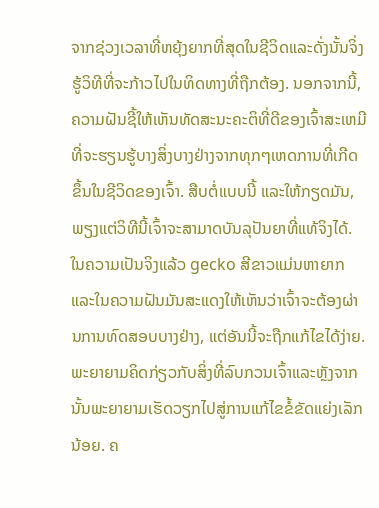ຈາກຊ່ວງເວລາທີ່ຫຍຸ້ງຍາກທີ່ສຸດໃນຊີວິດແລະດັ່ງນັ້ນຈິ່ງຮູ້ວິທີທີ່ຈະກ້າວໄປໃນທິດທາງທີ່ຖືກຕ້ອງ. ນອກຈາກນີ້, ຄວາມຝັນຊີ້ໃຫ້ເຫັນທັດສະນະຄະຕິທີ່ດີຂອງເຈົ້າສະເຫມີທີ່ຈະຮຽນຮູ້ບາງສິ່ງບາງຢ່າງຈາກທຸກໆເຫດການທີ່ເກີດຂຶ້ນໃນຊີວິດຂອງເຈົ້າ. ສືບຕໍ່ແບບນີ້ ແລະໃຫ້ກຽດມັນ, ພຽງແຕ່ວິທີນີ້ເຈົ້າຈະສາມາດບັນລຸປັນຍາທີ່ແທ້ຈິງໄດ້. ໃນຄວາມເປັນຈິງແລ້ວ gecko ສີຂາວແມ່ນຫາຍາກແລະໃນຄວາມຝັນມັນສະແດງໃຫ້ເຫັນວ່າເຈົ້າຈະຕ້ອງຜ່ານການທົດສອບບາງຢ່າງ, ແຕ່ອັນນີ້ຈະຖືກແກ້ໄຂໄດ້ງ່າຍ. ພະຍາຍາມຄິດກ່ຽວກັບສິ່ງທີ່ລົບກວນເຈົ້າແລະຫຼັງຈາກນັ້ນພະຍາຍາມເຮັດວຽກໄປສູ່ການແກ້ໄຂຂໍ້ຂັດແຍ່ງເລັກນ້ອຍ. ຄ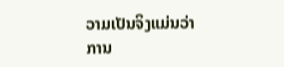ວາມເປັນຈິງແມ່ນວ່າການ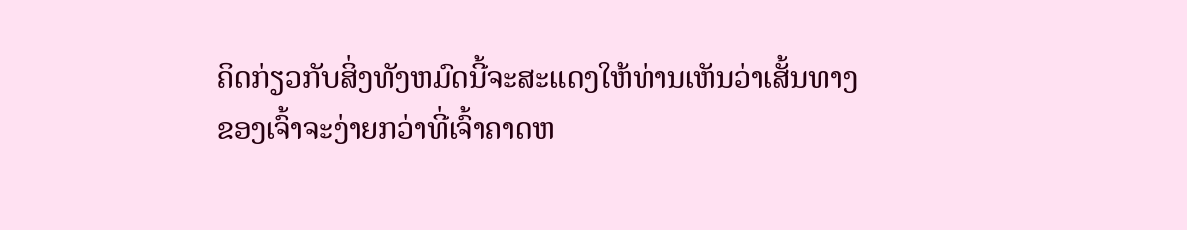ຄິດກ່ຽວກັບສິ່ງທັງຫມົດນີ້ຈະສະແດງໃຫ້ທ່ານເຫັນວ່າເສັ້ນທາງຂອງເຈົ້າຈະງ່າຍກວ່າທີ່ເຈົ້າຄາດຫ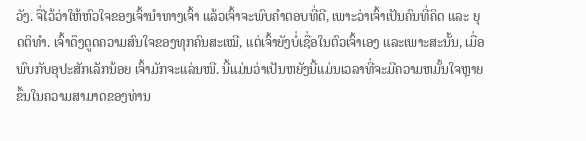ວັງ. ຈື່ໄວ້ວ່າໃຫ້ຫົວໃຈຂອງເຈົ້ານຳທາງເຈົ້າ ແລ້ວເຈົ້າຈະພົບຄຳຕອບທີ່ດີ, ເພາະວ່າເຈົ້າເປັນຄົນທີ່ຄິດ ແລະ ຍຸດຕິທຳ. ເຈົ້າດຶງດູດຄວາມສົນໃຈຂອງທຸກຄົນສະເໝີ, ແຕ່ເຈົ້າຍັງບໍ່ເຊື່ອໃນຕົວເຈົ້າເອງ ແລະເພາະສະນັ້ນ, ເມື່ອພົບກັບອຸປະສັກເລັກນ້ອຍ ເຈົ້າມັກຈະແລ່ນໜີ. ນີ້ແມ່ນວ່າເປັນຫຍັງນີ້ແມ່ນເວລາທີ່ຈະມີຄວາມຫມັ້ນໃຈຫຼາຍຂຶ້ນໃນຄວາມສາມາດຂອງທ່ານ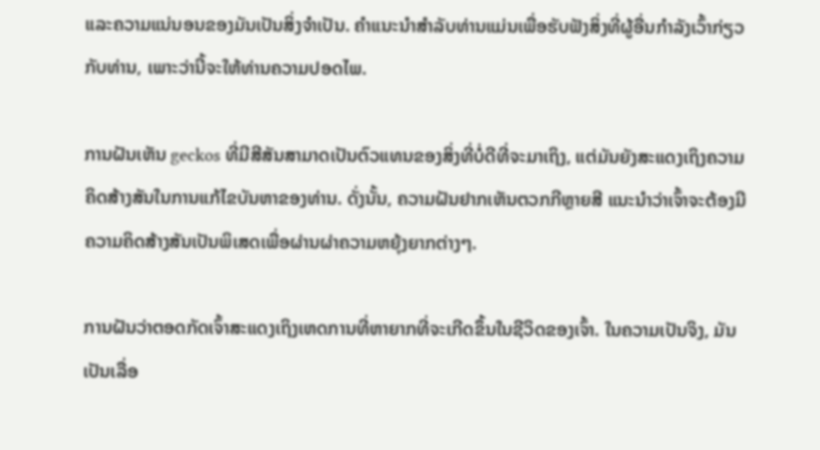ແລະຄວາມແນ່ນອນຂອງມັນເປັນສິ່ງຈໍາເປັນ. ຄໍາແນະນໍາສໍາລັບທ່ານແມ່ນເພື່ອຮັບຟັງສິ່ງທີ່ຜູ້ອື່ນກໍາລັງເວົ້າກ່ຽວກັບທ່ານ, ເພາະວ່ານີ້ຈະໃຫ້ທ່ານຄວາມປອດໄພ.

ການຝັນເຫັນ geckos ທີ່ມີສີສັນສາມາດເປັນຕົວແທນຂອງສິ່ງທີ່ບໍ່ດີທີ່ຈະມາເຖິງ, ແຕ່ມັນຍັງສະແດງເຖິງຄວາມຄິດສ້າງສັນໃນການແກ້ໄຂບັນຫາຂອງທ່ານ. ດັ່ງນັ້ນ, ຄວາມຝັນຢາກເຫັນຕວກກີຫຼາຍສີ ແນະນຳວ່າເຈົ້າຈະຕ້ອງມີຄວາມຄິດສ້າງສັນເປັນພິເສດເພື່ອຜ່ານຜ່າຄວາມຫຍຸ້ງຍາກຕ່າງໆ.

ການຝັນວ່າຕອດກັດເຈົ້າສະແດງເຖິງເຫດການທີ່ຫາຍາກທີ່ຈະເກີດຂຶ້ນໃນຊີວິດຂອງເຈົ້າ. ໃນຄວາມເປັນຈິງ, ມັນເປັນເລື່ອ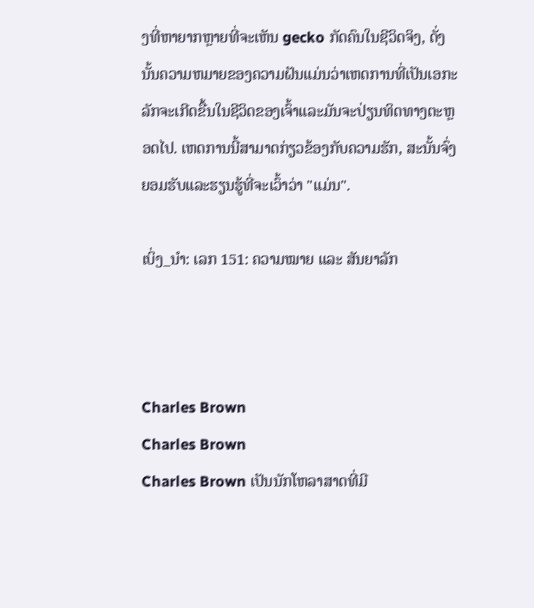ງທີ່ຫາຍາກຫຼາຍທີ່ຈະເຫັນ gecko ກັດຄົນໃນຊີວິດຈິງ, ດັ່ງນັ້ນຄວາມຫມາຍຂອງຄວາມຝັນແມ່ນວ່າເຫດການທີ່ເປັນເອກະລັກຈະເກີດຂື້ນໃນຊີວິດຂອງເຈົ້າແລະມັນຈະປ່ຽນທິດທາງຕະຫຼອດໄປ. ເຫດການນີ້ສາມາດກ່ຽວຂ້ອງກັບຄວາມຮັກ, ສະນັ້ນຈົ່ງຍອມຮັບແລະຮຽນຮູ້ທີ່ຈະເວົ້າວ່າ "ແມ່ນ".

ເບິ່ງ_ນຳ: ເລກ 151: ຄວາມໝາຍ ແລະ ສັນຍາລັກ



Charles Brown
Charles Brown
Charles Brown ເປັນນັກໂຫລາສາດທີ່ມີ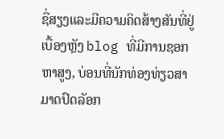ຊື່ສຽງແລະມີຄວາມຄິດສ້າງສັນທີ່ຢູ່ເບື້ອງຫຼັງ blog ທີ່ມີການຊອກຫາສູງ, ບ່ອນທີ່ນັກທ່ອງທ່ຽວສາມາດປົດລັອກ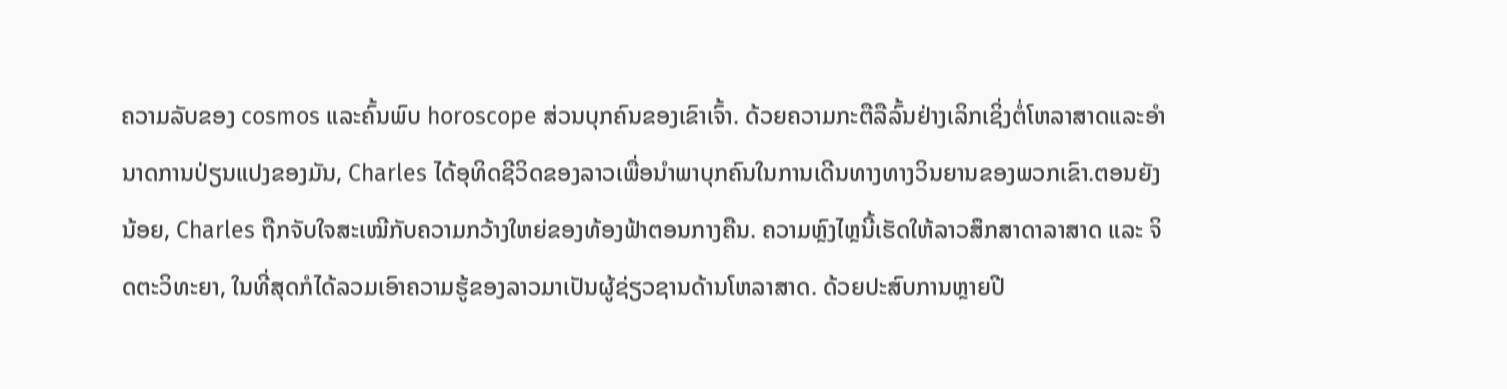ຄວາມລັບຂອງ cosmos ແລະຄົ້ນພົບ horoscope ສ່ວນບຸກຄົນຂອງເຂົາເຈົ້າ. ດ້ວຍຄວາມກະຕືລືລົ້ນຢ່າງເລິກເຊິ່ງຕໍ່ໂຫລາສາດແລະອໍານາດການປ່ຽນແປງຂອງມັນ, Charles ໄດ້ອຸທິດຊີວິດຂອງລາວເພື່ອນໍາພາບຸກຄົນໃນການເດີນທາງທາງວິນຍານຂອງພວກເຂົາ.ຕອນຍັງນ້ອຍ, Charles ຖືກຈັບໃຈສະເໝີກັບຄວາມກວ້າງໃຫຍ່ຂອງທ້ອງຟ້າຕອນກາງຄືນ. ຄວາມຫຼົງໄຫຼນີ້ເຮັດໃຫ້ລາວສຶກສາດາລາສາດ ແລະ ຈິດຕະວິທະຍາ, ໃນທີ່ສຸດກໍໄດ້ລວມເອົາຄວາມຮູ້ຂອງລາວມາເປັນຜູ້ຊ່ຽວຊານດ້ານໂຫລາສາດ. ດ້ວຍປະສົບການຫຼາຍປີ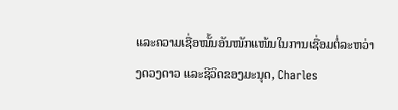ແລະຄວາມເຊື່ອໝັ້ນອັນໜັກແໜ້ນໃນການເຊື່ອມຕໍ່ລະຫວ່າງດວງດາວ ແລະຊີວິດຂອງມະນຸດ, Charles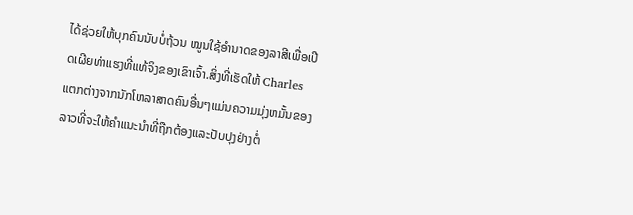ໄດ້ຊ່ວຍໃຫ້ບຸກຄົນນັບບໍ່ຖ້ວນ ໝູນໃຊ້ອຳນາດຂອງລາສີເພື່ອເປີດເຜີຍທ່າແຮງທີ່ແທ້ຈິງຂອງເຂົາເຈົ້າ.ສິ່ງທີ່ເຮັດໃຫ້ Charles ແຕກຕ່າງຈາກນັກໂຫລາສາດຄົນອື່ນໆແມ່ນຄວາມມຸ່ງຫມັ້ນຂອງລາວທີ່ຈະໃຫ້ຄໍາແນະນໍາທີ່ຖືກຕ້ອງແລະປັບປຸງຢ່າງຕໍ່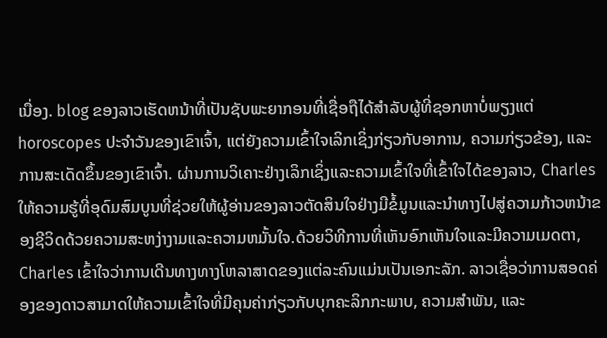ເນື່ອງ. blog ຂອງລາວເຮັດຫນ້າທີ່ເປັນຊັບພະຍາກອນທີ່ເຊື່ອຖືໄດ້ສໍາລັບຜູ້ທີ່ຊອກຫາບໍ່ພຽງແຕ່ horoscopes ປະຈໍາວັນຂອງເຂົາເຈົ້າ, ແຕ່ຍັງຄວາມເຂົ້າໃຈເລິກເຊິ່ງກ່ຽວກັບອາການ, ຄວາມກ່ຽວຂ້ອງ, ແລະການສະເດັດຂຶ້ນຂອງເຂົາເຈົ້າ. ຜ່ານການວິເຄາະຢ່າງເລິກເຊິ່ງແລະຄວາມເຂົ້າໃຈທີ່ເຂົ້າໃຈໄດ້ຂອງລາວ, Charles ໃຫ້ຄວາມຮູ້ທີ່ອຸດົມສົມບູນທີ່ຊ່ວຍໃຫ້ຜູ້ອ່ານຂອງລາວຕັດສິນໃຈຢ່າງມີຂໍ້ມູນແລະນໍາທາງໄປສູ່ຄວາມກ້າວຫນ້າຂອງຊີວິດດ້ວຍຄວາມສະຫງ່າງາມແລະຄວາມຫມັ້ນໃຈ.ດ້ວຍວິທີການທີ່ເຫັນອົກເຫັນໃຈແລະມີຄວາມເມດຕາ, Charles ເຂົ້າໃຈວ່າການເດີນທາງທາງໂຫລາສາດຂອງແຕ່ລະຄົນແມ່ນເປັນເອກະລັກ. ລາວເຊື່ອວ່າການສອດຄ່ອງຂອງດາວສາມາດໃຫ້ຄວາມເຂົ້າໃຈທີ່ມີຄຸນຄ່າກ່ຽວກັບບຸກຄະລິກກະພາບ, ຄວາມສໍາພັນ, ແລະ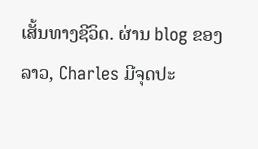ເສັ້ນທາງຊີວິດ. ຜ່ານ blog ຂອງລາວ, Charles ມີຈຸດປະ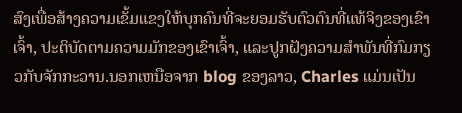ສົງເພື່ອສ້າງຄວາມເຂັ້ມແຂງໃຫ້ບຸກຄົນທີ່ຈະຍອມຮັບຕົວຕົນທີ່ແທ້ຈິງຂອງເຂົາເຈົ້າ, ປະຕິບັດຕາມຄວາມມັກຂອງເຂົາເຈົ້າ, ແລະປູກຝັງຄວາມສໍາພັນທີ່ກົມກຽວກັບຈັກກະວານ.ນອກເຫນືອຈາກ blog ຂອງລາວ, Charles ແມ່ນເປັນ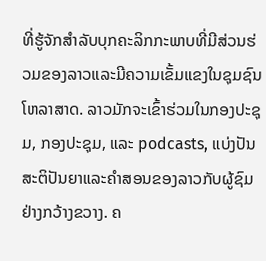ທີ່ຮູ້ຈັກສໍາລັບບຸກຄະລິກກະພາບທີ່ມີສ່ວນຮ່ວມຂອງລາວແລະມີຄວາມເຂັ້ມແຂງໃນຊຸມຊົນໂຫລາສາດ. ລາວມັກຈະເຂົ້າຮ່ວມໃນກອງປະຊຸມ, ກອງປະຊຸມ, ແລະ podcasts, ແບ່ງປັນສະຕິປັນຍາແລະຄໍາສອນຂອງລາວກັບຜູ້ຊົມຢ່າງກວ້າງຂວາງ. ຄ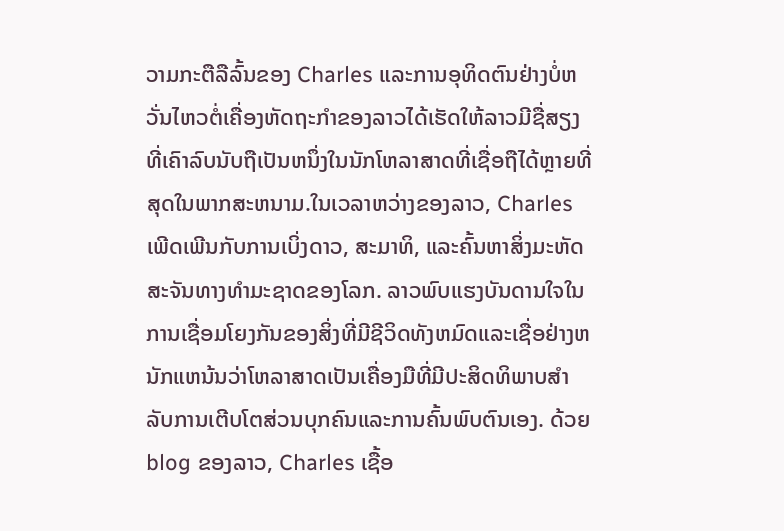ວາມກະຕືລືລົ້ນຂອງ Charles ແລະການອຸທິດຕົນຢ່າງບໍ່ຫວັ່ນໄຫວຕໍ່ເຄື່ອງຫັດຖະກໍາຂອງລາວໄດ້ເຮັດໃຫ້ລາວມີຊື່ສຽງທີ່ເຄົາລົບນັບຖືເປັນຫນຶ່ງໃນນັກໂຫລາສາດທີ່ເຊື່ອຖືໄດ້ຫຼາຍທີ່ສຸດໃນພາກສະຫນາມ.ໃນເວລາຫວ່າງຂອງລາວ, Charles ເພີດເພີນກັບການເບິ່ງດາວ, ສະມາທິ, ແລະຄົ້ນຫາສິ່ງມະຫັດສະຈັນທາງທໍາມະຊາດຂອງໂລກ. ລາວພົບແຮງບັນດານໃຈໃນການເຊື່ອມໂຍງກັນຂອງສິ່ງທີ່ມີຊີວິດທັງຫມົດແລະເຊື່ອຢ່າງຫນັກແຫນ້ນວ່າໂຫລາສາດເປັນເຄື່ອງມືທີ່ມີປະສິດທິພາບສໍາລັບການເຕີບໂຕສ່ວນບຸກຄົນແລະການຄົ້ນພົບຕົນເອງ. ດ້ວຍ blog ຂອງລາວ, Charles ເຊື້ອ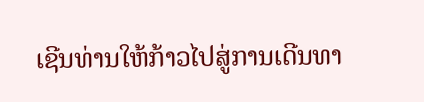ເຊີນທ່ານໃຫ້ກ້າວໄປສູ່ການເດີນທາ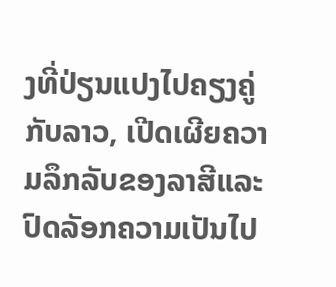ງທີ່ປ່ຽນແປງໄປຄຽງຄູ່ກັບລາວ, ເປີດເຜີຍຄວາມລຶກລັບຂອງລາສີແລະປົດລັອກຄວາມເປັນໄປ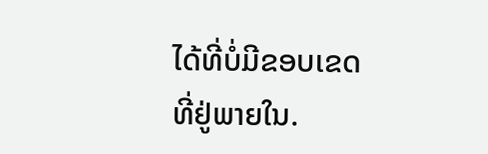ໄດ້ທີ່ບໍ່ມີຂອບເຂດທີ່ຢູ່ພາຍໃນ.